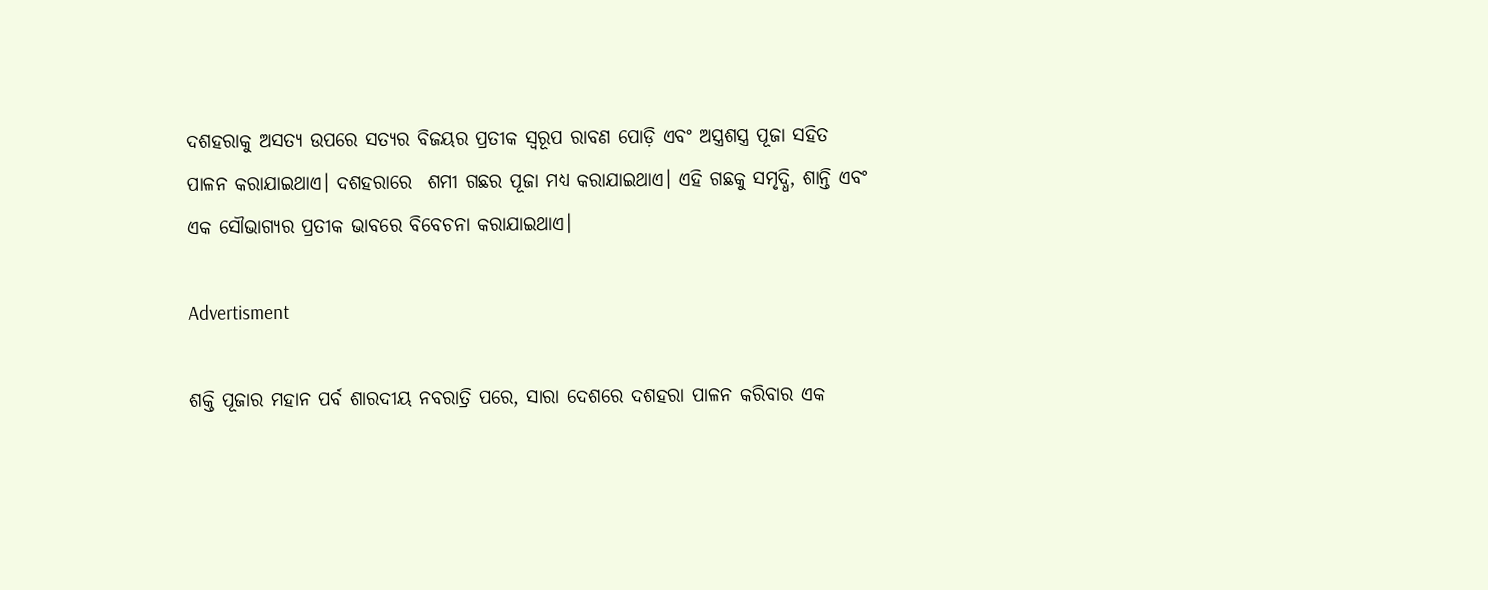ଦଶହରାକୁ ଅସତ୍ୟ ଉପରେ ସତ୍ୟର ବିଜୟର ପ୍ରତୀକ ସ୍ୱରୂପ ରାବଣ ପୋଡ଼ି ଏବଂ ଅସ୍ତ୍ରଶସ୍ତ୍ର ପୂଜା ସହିତ ପାଳନ କରାଯାଇଥାଏ। ଦଶହରାରେ  ଶମୀ ଗଛର ପୂଜା ମଧ୍ୟ କରାଯାଇଥାଏ। ଏହି ଗଛକୁ ସମୃଦ୍ଧି, ଶାନ୍ତି ଏବଂ ଏକ ସୌଭାଗ୍ୟର ପ୍ରତୀକ ଭାବରେ ବିବେଚନା କରାଯାଇଥାଏ।

Advertisment

ଶକ୍ତି ପୂଜାର ମହାନ ପର୍ବ ଶାରଦୀୟ ନବରାତ୍ରି ପରେ, ସାରା ଦେଶରେ ଦଶହରା ପାଳନ କରିବାର ଏକ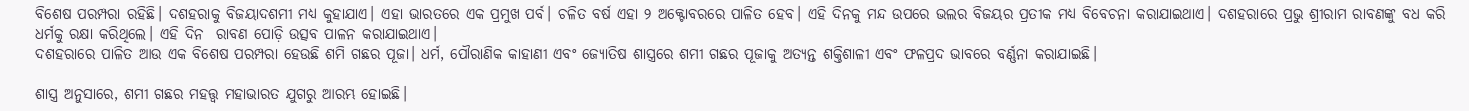ବିଶେଷ ପରମ୍ପରା ରହିଛି। ଦଶହରାକୁ ବିଜୟାଦଶମୀ ମଧ୍ୟ କୁହାଯାଏ। ଏହା ଭାରତରେ ଏକ ପ୍ରମୁଖ ପର୍ବ। ଚଳିତ ବର୍ଷ ଏହା ୨ ଅକ୍ଟୋବରରେ ପାଳିତ ହେବ। ଏହି ଦିନକୁ ମନ୍ଦ ଉପରେ ଭଲର ବିଜୟର ପ୍ରତୀକ ମଧ୍ୟ ବିବେଚନା କରାଯାଇଥାଏ। ଦଶହରାରେ ପ୍ରଭୁ ଶ୍ରୀରାମ ରାବଣଙ୍କୁ ବଧ କରି ଧର୍ମକୁ ରକ୍ଷା କରିଥିଲେ। ଏହି ଦିନ  ରାବଣ ପୋଡ଼ି ଉତ୍ସବ ପାଳନ କରାଯାଇଥାଏ।
ଦଶହରାରେ ପାଳିତ ଆଉ ଏକ ବିଶେଷ ପରମ୍ପରା ହେଉଛି ଶମି ଗଛର ପୂଜା। ଧର୍ମ, ପୌରାଣିକ କାହାଣୀ ଏବଂ ଜ୍ୟୋତିଷ ଶାସ୍ତ୍ରରେ ଶମୀ ଗଛର ପୂଜାକୁ ଅତ୍ୟନ୍ତ ଶକ୍ତିଶାଳୀ ଏବଂ ଫଳପ୍ରଦ ଭାବରେ ବର୍ଣ୍ଣନା କରାଯାଇଛି।

ଶାସ୍ତ୍ର ଅନୁସାରେ, ଶମୀ ଗଛର ମହତ୍ତ୍ୱ ମହାଭାରତ ଯୁଗରୁ ଆରମ୍ଭ ହୋଇଛି।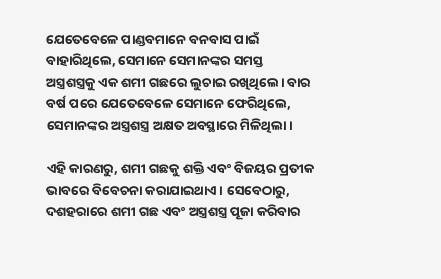ଯେତେବେଳେ ପାଣ୍ଡବମାନେ ବନବାସ ପାଇଁ ବାହାରିଥିଲେ, ସେମାନେ ସେମାନଙ୍କର ସମସ୍ତ ଅସ୍ତ୍ରଶସ୍ତ୍ରକୁ ଏକ ଶମୀ ଗଛରେ ଲୁଚାଇ ରଖିଥିଲେ। ବାର ବର୍ଷ ପରେ ଯେତେବେଳେ ସେମାନେ ଫେରିଥିଲେ, ସେମାନଙ୍କର ଅସ୍ତ୍ରଶସ୍ତ୍ର ଅକ୍ଷତ ଅବସ୍ଥାରେ ମିଳିଥିଲା।

ଏହି କାରଣରୁ, ଶମୀ ଗଛକୁ ଶକ୍ତି ଏବଂ ବିଜୟର ପ୍ରତୀକ ଭାବରେ ବିବେଚନା କରାଯାଇଥାଏ। ସେବେଠାରୁ, ଦଶହରାରେ ଶମୀ ଗଛ ଏବଂ ଅସ୍ତ୍ରଶସ୍ତ୍ର ପୂଜା କରିବାର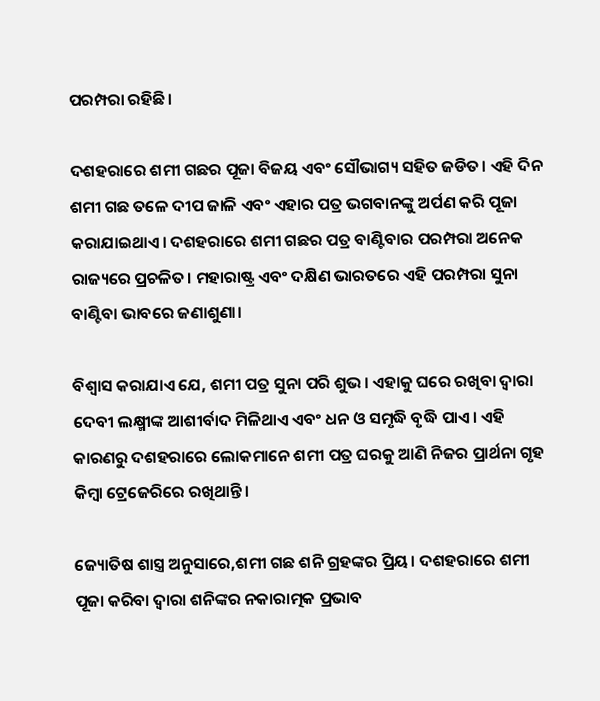ପରମ୍ପରା ରହିଛି।

ଦଶହରାରେ ଶମୀ ଗଛର ପୂଜା ବିଜୟ ଏବଂ ସୌଭାଗ୍ୟ ସହିତ ଜଡିତ। ଏହି ଦିନ ଶମୀ ଗଛ ତଳେ ଦୀପ ଜାଳି ଏବଂ ଏହାର ପତ୍ର ଭଗବାନଙ୍କୁ ଅର୍ପଣ କରି ପୂଜା କରାଯାଇଥାଏ। ଦଶହରାରେ ଶମୀ ଗଛର ପତ୍ର ବାଣ୍ଟିବାର ପରମ୍ପରା ଅନେକ ରାଜ୍ୟରେ ପ୍ରଚଳିତ। ମହାରାଷ୍ଟ୍ର ଏବଂ ଦକ୍ଷିଣ ଭାରତରେ ଏହି ପରମ୍ପରା ସୁନା ବାଣ୍ଟିବା ଭାବରେ ଜଣାଶୁଣା।

ବିଶ୍ୱାସ କରାଯାଏ ଯେ, ଶମୀ ପତ୍ର ସୁନା ପରି ଶୁଭ। ଏହାକୁ ଘରେ ରଖିବା ଦ୍ୱାରା ଦେବୀ ଲକ୍ଷ୍ମୀଙ୍କ ଆଶୀର୍ବାଦ ମିଳିଥାଏ ଏବଂ ଧନ ଓ ସମୃଦ୍ଧି ବୃଦ୍ଧି ପାଏ। ଏହି କାରଣରୁ ଦଶହରାରେ ଲୋକମାନେ ଶମୀ ପତ୍ର ଘରକୁ ଆଣି ନିଜର ପ୍ରାର୍ଥନା ଗୃହ କିମ୍ବା ଟ୍ରେଜେରିରେ ରଖିଥାନ୍ତି।

ଜ୍ୟୋତିଷ ଶାସ୍ତ୍ର ଅନୁସାରେ,ଶମୀ ଗଛ ଶନି ଗ୍ରହଙ୍କର ପ୍ରିୟ। ଦଶହରାରେ ଶମୀ ପୂଜା କରିବା ଦ୍ୱାରା ଶନିଙ୍କର ନକାରାତ୍ମକ ପ୍ରଭାବ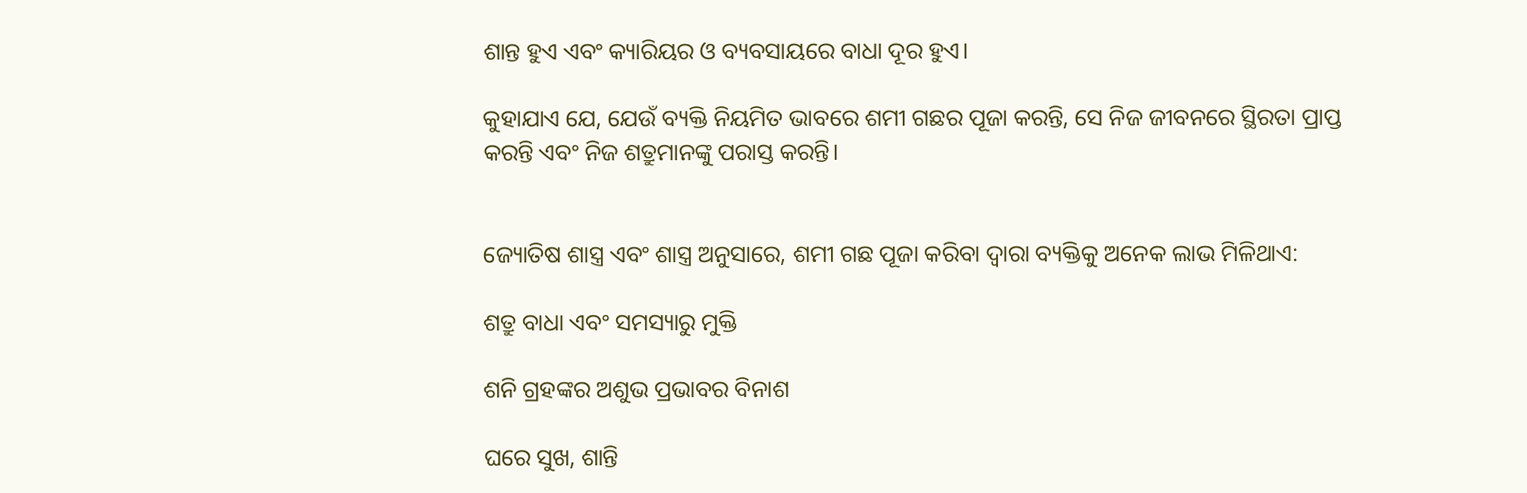ଶାନ୍ତ ହୁଏ ଏବଂ କ୍ୟାରିୟର ଓ ବ୍ୟବସାୟରେ ବାଧା ଦୂର ହୁଏ।

କୁହାଯାଏ ଯେ, ଯେଉଁ ବ୍ୟକ୍ତି ନିୟମିତ ଭାବରେ ଶମୀ ଗଛର ପୂଜା କରନ୍ତି, ସେ ନିଜ ଜୀବନରେ ସ୍ଥିରତା ପ୍ରାପ୍ତ କରନ୍ତି ଏବଂ ନିଜ ଶତ୍ରୁମାନଙ୍କୁ ପରାସ୍ତ କରନ୍ତି।


ଜ୍ୟୋତିଷ ଶାସ୍ତ୍ର ଏବଂ ଶାସ୍ତ୍ର ଅନୁସାରେ, ଶମୀ ଗଛ ପୂଜା କରିବା ଦ୍ୱାରା ବ୍ୟକ୍ତିକୁ ଅନେକ ଲାଭ ମିଳିଥାଏ:

ଶତ୍ରୁ ବାଧା ଏବଂ ସମସ୍ୟାରୁ ମୁକ୍ତି

ଶନି ଗ୍ରହଙ୍କର ଅଶୁଭ ପ୍ରଭାବର ବିନାଶ

ଘରେ ସୁଖ, ଶାନ୍ତି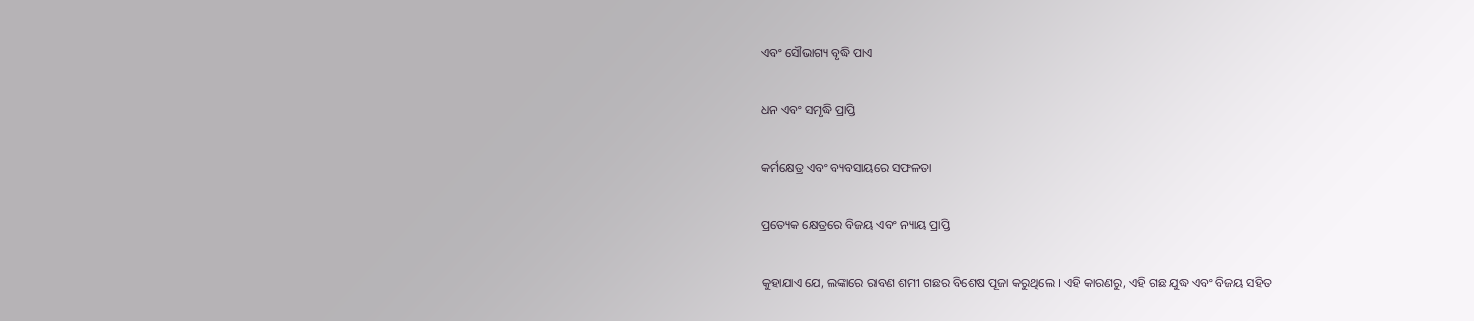ଏବଂ ସୌଭାଗ୍ୟ ବୃଦ୍ଧି ପାଏ

ଧନ ଏବଂ ସମୃଦ୍ଧି ପ୍ରାପ୍ତି

କର୍ମକ୍ଷେତ୍ର ଏବଂ ବ୍ୟବସାୟରେ ସଫଳତା

ପ୍ରତ୍ୟେକ କ୍ଷେତ୍ରରେ ବିଜୟ ଏବଂ ନ୍ୟାୟ ପ୍ରାପ୍ତି

କୁହାଯାଏ ଯେ, ଲଙ୍କାରେ ରାବଣ ଶମୀ ଗଛର ବିଶେଷ ପୂଜା କରୁଥିଲେ । ଏହି କାରଣରୁ, ଏହି ଗଛ ଯୁଦ୍ଧ ଏବଂ ବିଜୟ ସହିତ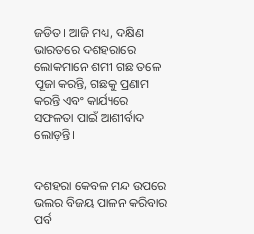ଜଡିତ। ଆଜି ମଧ୍ୟ, ଦକ୍ଷିଣ ଭାରତରେ ଦଶହରାରେ ଲୋକମାନେ ଶମୀ ଗଛ ତଳେ ପୂଜା କରନ୍ତି, ଗଛକୁ ପ୍ରଣାମ କରନ୍ତି ଏବଂ କାର୍ଯ୍ୟରେ ସଫଳତା ପାଇଁ ଆଶୀର୍ବାଦ ଲୋଡ଼ନ୍ତି।


ଦଶହରା କେବଳ ମନ୍ଦ ଉପରେ ଭଲର ବିଜୟ ପାଳନ କରିବାର ପର୍ବ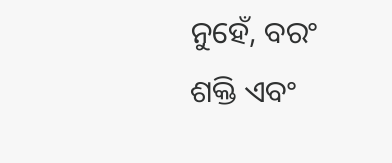ନୁହେଁ, ବରଂ ଶକ୍ତି ଏବଂ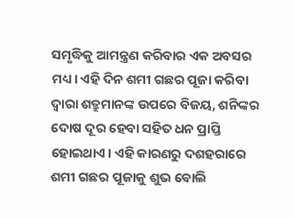ସମୃଦ୍ଧିକୁ ଆମନ୍ତ୍ରଣ କରିବାର ଏକ ଅବସର ମଧ୍ୟ। ଏହି ଦିନ ଶମୀ ଗଛର ପୂଜା କରିବା ଦ୍ୱାରା ଶତ୍ରୁମାନଙ୍କ ଉପରେ ବିଜୟ, ଶନିଙ୍କର ଦୋଷ ଦୂର ହେବା ସହିତ ଧନ ପ୍ରାପ୍ତି ହୋଇଥାଏ। ଏହି କାରଣରୁ ଦଶହରାରେ ଶମୀ ଗଛର ପୂଜାକୁ ଶୁଭ ବୋଲି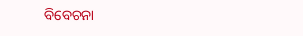ବିବେଚନା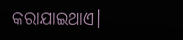କରାଯାଇଥାଏ।